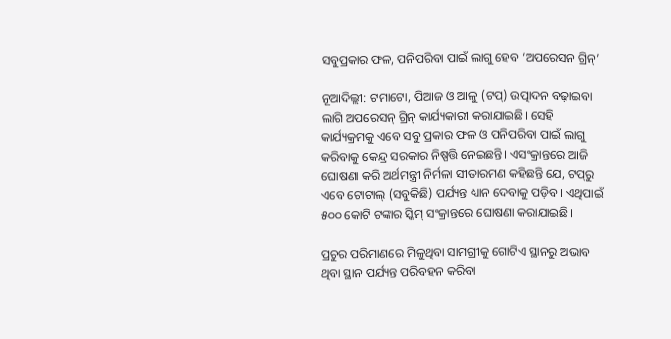ସବୁପ୍ରକାର ଫଳ, ପନିପରିବା ପାଇଁ ଲାଗୁ‌ ହେବ ‘ଅପରେସନ ଗ୍ରିନ୍’

ନୂଆଦିଲ୍ଲୀ: ଟମାଟୋ, ପିଆଜ ଓ ଆଳୁ (ଟପ୍‌) ଉତ୍ପାଦନ ବଢ଼ାଇବା ଲାଗି ଅପରେସନ୍ ଗ୍ରିନ୍ କାର୍ଯ୍ୟକାରୀ କରାଯାଇଛି। ସେହି କାର୍ଯ୍ୟକ୍ରମକୁ ଏବେ ସବୁ ପ୍ରକାର ଫଳ ଓ ପନିପରିବା ପାଇଁ ଲାଗୁ କରିବାକୁ କେନ୍ଦ୍ର ସରକାର ନିଷ୍ପତ୍ତି ନେଇଛନ୍ତି। ଏସଂକ୍ରାନ୍ତରେ ଆଜି ଘୋଷଣା କରି ଅର୍ଥମନ୍ତ୍ରୀ ନିର୍ମଳା ସୀତାରମଣ କହିଛନ୍ତି ଯେ, ଟପ୍‌ରୁ ଏବେ ଟୋଟାଲ୍‌ (ସବୁକିଛି) ପର୍ଯ୍ୟନ୍ତ ଧ୍ୟାନ ଦେବାକୁ ପଡ଼ିବ। ଏଥିପାଇଁ ୫୦୦ କୋଟି ଟଙ୍କାର ସ୍କିମ୍ ସଂକ୍ରାନ୍ତରେ ଘୋଷଣା କରାଯାଇଛି।

ପ୍ରଚୁର ପରିମାଣରେ ମିଳୁଥିବା ସାମଗ୍ରୀକୁ ଗୋଟିଏ ସ୍ଥାନରୁ ଅଭାବ ଥିବା ସ୍ଥାନ ପର୍ଯ୍ୟନ୍ତ ପରିବହନ କରିବା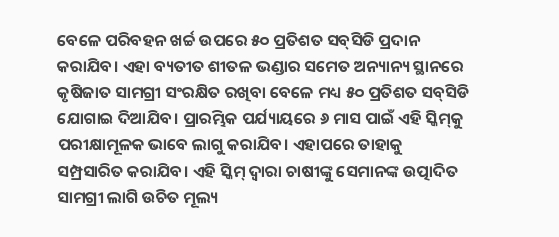ବେଳେ ପରିବହନ ଖର୍ଚ୍ଚ ଉପରେ ୫୦ ପ୍ରତିଶତ ସବ୍‌ସିଡି ପ୍ରଦାନ କରାଯିବ। ଏହା ବ୍ୟତୀତ ଶୀତଳ ଭଣ୍ଡାର ସମେତ ଅନ୍ୟାନ୍ୟ ସ୍ଥାନରେ କୃଷିଜାତ ସାମଗ୍ରୀ ସଂରକ୍ଷିତ ରଖିବା ବେଳେ ମଧ୍ୟ ୫୦ ପ୍ରତିଶତ ସବ୍‌ସିଡି ଯୋଗାଇ ଦିଆଯିବ। ପ୍ରାରମ୍ଭିକ ପର୍ଯ୍ୟାୟରେ ୬ ମାସ ପାଇଁ ଏହି ସ୍କିମ୍‌କୁ ପରୀକ୍ଷାମୂଳକ ଭାବେ ଲାଗୁ କରାଯିବ। ଏହାପରେ ତାହାକୁ ସମ୍ପ୍ରସାରିତ କରାଯିବ। ଏହି ସ୍କିମ୍ ଦ୍ବାରା ଚାଷୀଙ୍କୁ ସେମାନଙ୍କ ଉତ୍ପାଦିତ ସାମଗ୍ରୀ ଲାଗି ଉଚିତ ମୂଲ୍ୟ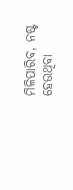ମିଳିପାରିବ, ନଷ୍ଟ ହେଉଥିବା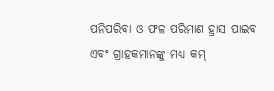ପନିପରିବା ଓ ଫଳ ପରିମାଣ ହ୍ରାସ ପାଇବ ଏବଂ ଗ୍ରାହକମାନଙ୍କୁ ମଧ୍ୟ କମ୍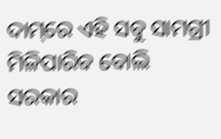ଦାମ୍‌ରେ ଏହି ସବୁ ସାମଗ୍ରୀ ମିଳିପାରିବ ବୋଲି ସରକାର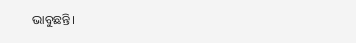ଭାବୁଛନ୍ତି।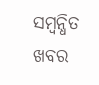ସମ୍ବନ୍ଧିତ ଖବର